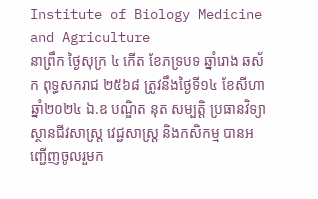Institute of Biology Medicine and Agriculture
នាព្រឹក ថ្ងៃសុក្រ ៤ កើត ខែភទ្របទ ឆ្នាំរោង ឆស័ក ពុទ្ធសករាជ ២៥៦៨ ត្រូវនឹងថ្ងៃទី១៤ ខែសីហា ឆ្នាំ២០២៤ ឯ.ឧ បណ្ឌិត នុត សម្បត្តិ ប្រធានវិទ្យាស្ថានជីវសាស្ត្រ វេជ្ជសាស្ត្រ និងកសិកម្ម បានអញ្ជើញចូលរួមក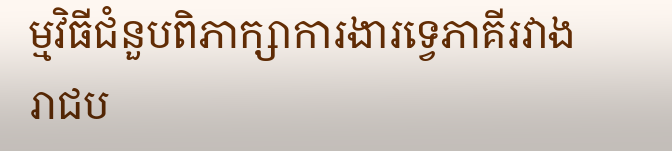ម្មវិធីជំនួបពិភាក្សាការងារទ្វេភាគីរវាងរាជប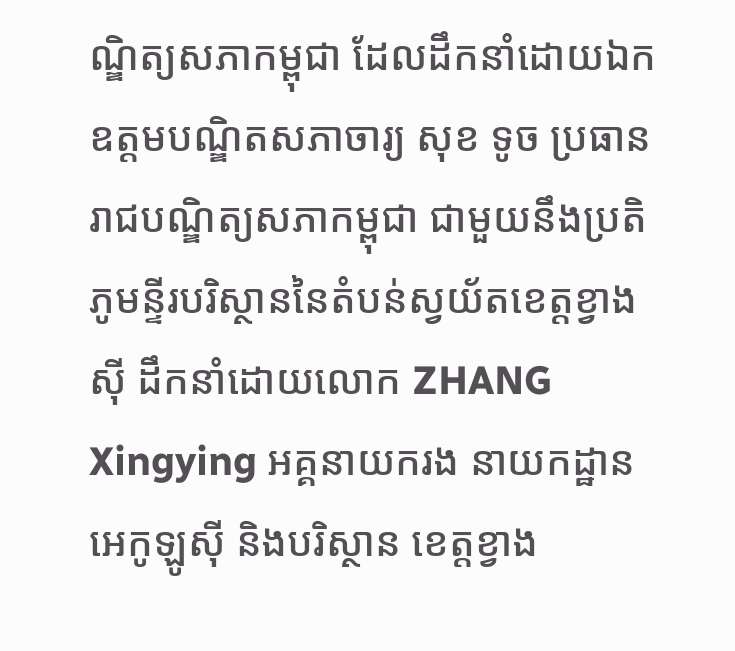ណ្ឌិត្យសភាកម្ពុជា ដែលដឹកនាំដោយឯកឧត្ដមបណ្ឌិតសភាចារ្យ សុខ ទូច ប្រធានរាជបណ្ឌិត្យសភាកម្ពុជា ជាមួយនឹងប្រតិភូមន្ទីរបរិស្ថាននៃតំបន់ស្វយ័តខេត្តខ្វាងស៊ី ដឹកនាំដោយលោក ZHANG Xingying អគ្គនាយករង នាយកដ្ឋានអេកូឡូស៊ី និងបរិស្ថាន ខេត្តខ្វាង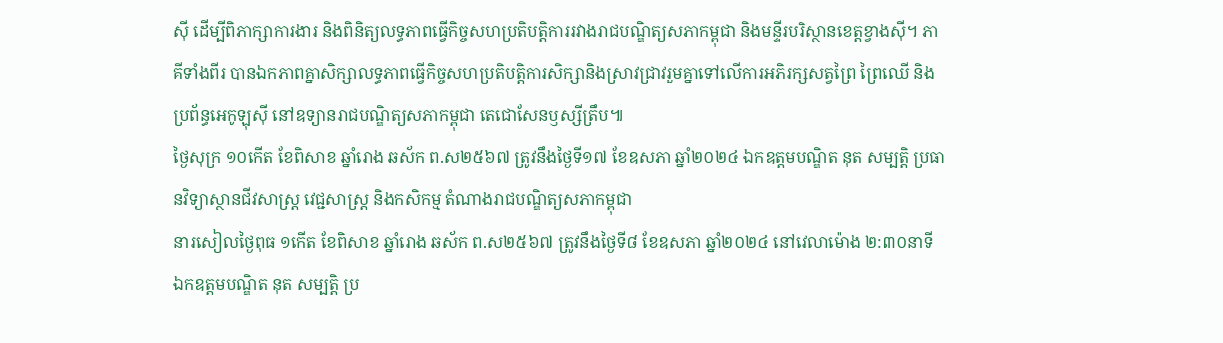ស៊ី ដើម្បីពិភាក្សាការងារ និងពិនិត្យលទ្ធភាពធ្វើកិច្ចសហប្រតិបត្តិការរវាងរាជបណ្ឌិត្យសភាកម្ពុជា និងមន្ទីរបរិស្ថានខេត្តខ្វាងស៊ី។ ភាគីទាំងពីរ បានឯកភាពគ្នាសិក្សាលទ្ធភាពធ្វើកិច្ចសហប្រតិបត្តិការសិក្សានិងស្រាវជ្រាវរួមគ្នាទៅលើការអភិរក្សសត្វព្រៃ ព្រៃឈើ និងប្រព័ន្ធអេកូឡុស៊ី នៅឧទ្យានរាជបណ្ឌិត្យសភាកម្ពុជា តេជោសែនឫស្សីត្រឹប៕
ថ្ងៃសុក្រ ១០កើត ខែពិសាខ ឆ្នាំរោង ឆស័ក ព.ស២៥៦៧ ត្រូវនឹងថ្ងៃទី១៧ ខែឧសភា ឆ្នាំ២០២៤ ឯកឧត្តមបណ្ឌិត នុត សម្បត្តិ ប្រធានវិទ្យាស្ថានជីវសាស្រ្ត វេជ្ជសាស្រ្ត និងកសិកម្ម តំណាងរាជបណ្ឌិត្យសភាកម្ពុជា
នារសៀលថ្ងៃពុធ ១កើត ខែពិសាខ ឆ្នាំរោង ឆស័ក ព.ស២៥៦៧ ត្រូវនឹងថ្ងៃទី៨ ខែឧសភា ឆ្នាំ២០២៤ នៅវេលាម៉ោង ២:៣០នាទី ឯកឧត្តមបណ្ឌិត នុត សម្បត្តិ ប្រ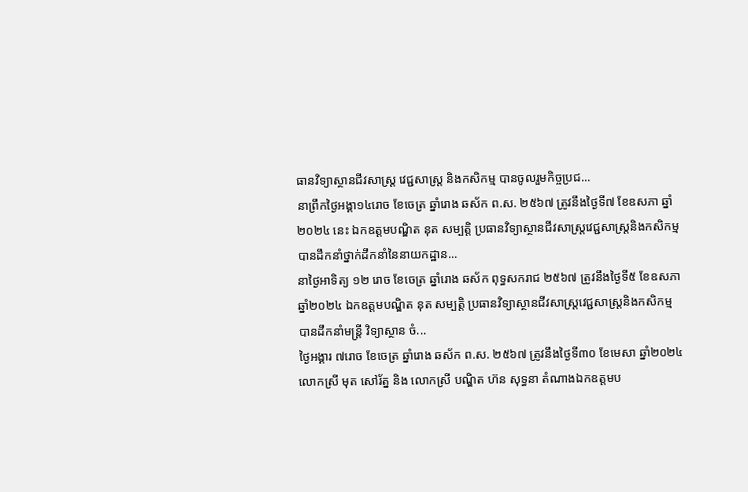ធានវិទ្យាស្ថានជីវសាស្រ្ត វេជ្ជសាស្រ្ត និងកសិកម្ម បានចូលរួមកិច្ចប្រជ...
នាព្រឹកថ្ងៃអង្គា១៤រោច ខែចេត្រ ឆ្នាំរោង ឆស័ក ព.ស. ២៥៦៧ ត្រូវនឹងថ្ងៃទី៧ ខែឧសភា ឆ្នាំ២០២៤ នេះ ឯកឧត្ដមបណ្ឌិត នុត សម្បត្តិ ប្រធានវិទ្យាស្ថានជីវសាស្រ្តវេជ្ជសាស្រ្តនិងកសិកម្ម បានដឹកនាំថ្នាក់ដឹកនាំនៃនាយកដ្ឋាន...
នាថ្ងៃអាទិត្យ ១២ រោច ខែចេត្រ ឆ្នាំរោង ឆស័ក ពុទ្ធសករាជ ២៥៦៧ ត្រូវនឹងថ្ងៃទី៥ ខែឧសភា ឆ្នាំ២០២៤ ឯកឧត្តមបណ្ឌិត នុត សម្បត្តិ ប្រធានវិទ្យាស្ថានជីវសាស្រ្តវេជ្ជសាស្រ្តនិងកសិកម្ម បានដឹកនាំមន្រ្តី វិទ្យាស្ថាន ចំ...
ថ្ងៃអង្គារ ៧រោច ខែចេត្រ ឆ្នាំរោង ឆស័ក ព.ស. ២៥៦៧ ត្រូវនឹងថ្ងៃទី៣០ ខែមេសា ឆ្នាំ២០២៤ លោកស្រី មុត សៅរ័ត្ន និង លោកស្រី បណ្ឌិត ហ៊ន សុទ្ធនា តំណាងឯកឧត្តមប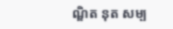ណ្ឌិត នុត សម្ប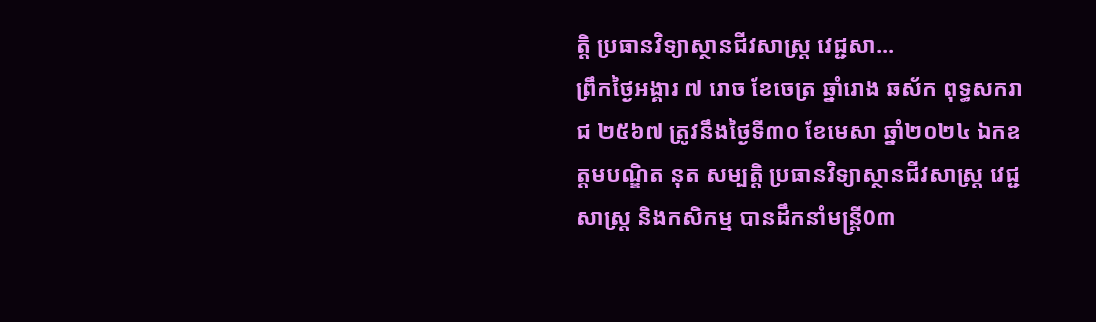ត្តិ ប្រធានវិទ្យាស្ថានជីវសាស្រ្ត វេជ្ជសា...
ព្រឹកថ្ងៃអង្គារ ៧ រោច ខែចេត្រ ឆ្នាំរោង ឆស័ក ពុទ្ធសករាជ ២៥៦៧ ត្រូវនឹងថ្ងៃទី៣០ ខែមេសា ឆ្នាំ២០២៤ ឯកឧត្តមបណ្ឌិត នុត សម្បត្តិ ប្រធានវិទ្យាស្ថានជីវសាស្រ្ត វេជ្ជសាស្រ្ត និងកសិកម្ម បានដឹកនាំមន្រ្តី0៣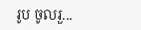រូប ចូលរួ...